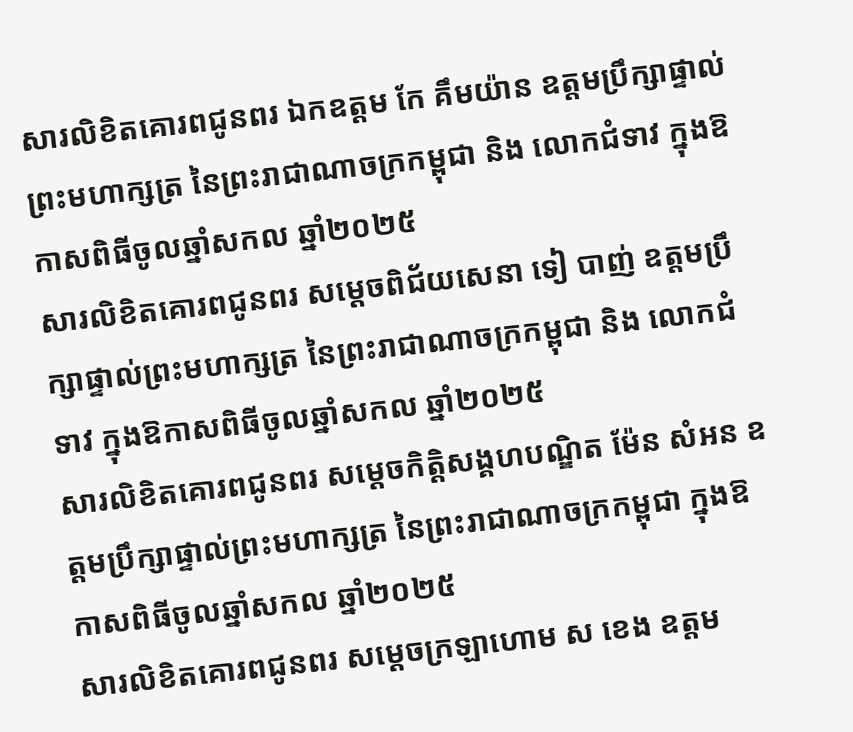សារលិខិតគោរពជូនពរ ឯកឧត្តម កែ គឹមយ៉ាន ឧត្តមប្រឹក្សាផ្ទាល់ព្រះមហាក្សត្រ នៃព្រះរាជាណាចក្រកម្ពុជា និង លោកជំទាវ ក្នុងឱកាសពិធីចូលឆ្នាំសកល ឆ្នាំ២០២៥
សារលិខិតគោរពជូនពរ សម្តេចពិជ័យសេនា ទៀ បាញ់ ឧត្តមប្រឹក្សាផ្ទាល់ព្រះមហាក្សត្រ នៃព្រះរាជាណាចក្រកម្ពុជា និង លោកជំទាវ ក្នុងឱកាសពិធីចូលឆ្នាំសកល ឆ្នាំ២០២៥
សារលិខិតគោរពជូនពរ សម្ដេចកិត្តិសង្គហបណ្ឌិត ម៉ែន សំអន ឧត្តមប្រឹក្សាផ្ទាល់ព្រះមហាក្សត្រ នៃព្រះរាជាណាចក្រកម្ពុជា ក្នុងឱកាសពិធីចូលឆ្នាំសកល ឆ្នាំ២០២៥
សារលិខិតគោរពជូនពរ សម្តេចក្រឡាហោម ស ខេង ឧត្តម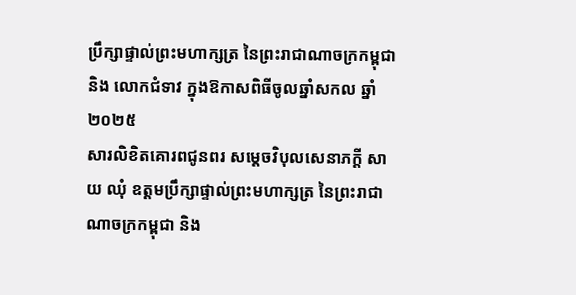ប្រឹក្សាផ្ទាល់ព្រះមហាក្សត្រ នៃព្រះរាជាណាចក្រកម្ពុជា និង លោកជំទាវ ក្នុងឱកាសពិធីចូលឆ្នាំសកល ឆ្នាំ២០២៥
សារលិខិតគោរពជូនពរ សម្តេចវិបុលសេនាភក្តី សាយ ឈុំ ឧត្តមប្រឹក្សាផ្ទាល់ព្រះមហាក្សត្រ នៃព្រះរាជាណាចក្រកម្ពុជា និង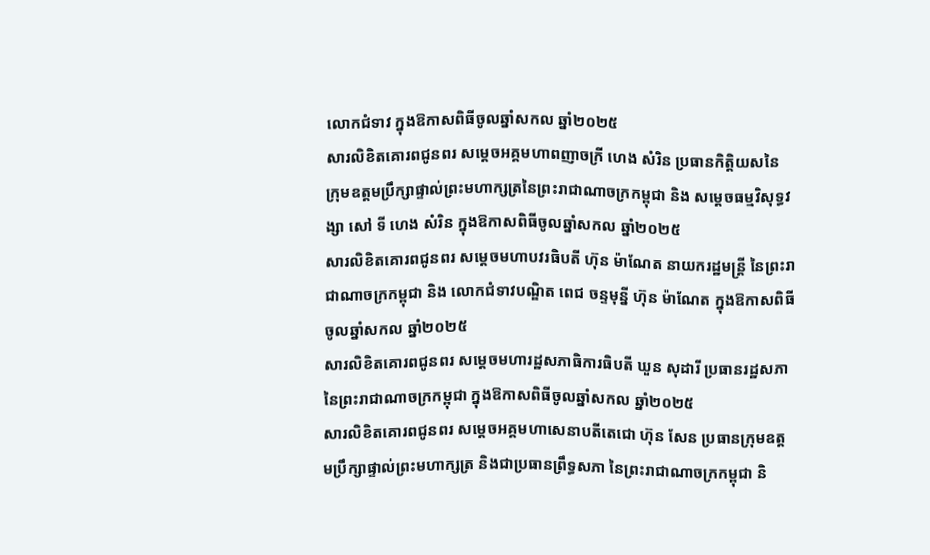លោកជំទាវ ក្នុងឱកាសពិធីចូលឆ្នាំសកល ឆ្នាំ២០២៥
សារលិខិតគោរពជូនពរ សម្តេចអគ្គមហាពញាចក្រី ហេង សំរិន ប្រធានកិត្តិយសនៃ ក្រុមឧត្តមប្រឹក្សាផ្ទាល់ព្រះមហាក្សត្រនៃព្រះរាជាណាចក្រកម្ពុជា និង សម្តេចធម្មវិសុទ្ធវង្សា សៅ ទី ហេង សំរិន ក្នុងឱកាសពិធីចូលឆ្នាំសកល ឆ្នាំ២០២៥
សារលិខិតគោរពជូនពរ សម្តេចមហាបវរធិបតី ហ៊ុន ម៉ាណែត នាយករដ្ឋមន្ត្រី នៃព្រះរាជាណាចក្រកម្ពុជា និង លោកជំទាវបណ្ឌិត ពេជ ចន្ទមុន្នី ហ៊ុន ម៉ាណែត ក្នុងឱកាសពិធីចូលឆ្នាំសកល ឆ្នាំ២០២៥
សារលិខិតគោរពជូនពរ សម្ដេចមហារដ្ឋសភាធិការធិបតី ឃួន សុដារី ប្រធានរដ្ឋសភា នៃព្រះរាជាណាចក្រកម្ពុជា ក្នុងឱកាសពិធីចូលឆ្នាំសកល ឆ្នាំ២០២៥
សារលិខិតគោរពជូនពរ សម្តេចអគ្គមហាសេនាបតីតេជោ ហ៊ុន សែន ប្រធានក្រុមឧត្តមប្រឹក្សាផ្ទាល់ព្រះមហាក្សត្រ និងជាប្រធានព្រឹទ្ធសភា នៃព្រះរាជាណាចក្រកម្ពុជា និ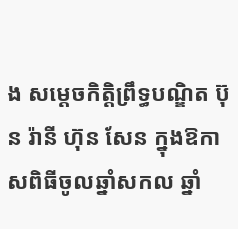ង សម្តេចកិត្តិព្រឹទ្ធបណ្ឌិត ប៊ុន រ៉ានី ហ៊ុន សែន ក្នុងឱកាសពិធីចូលឆ្នាំសកល ឆ្នាំ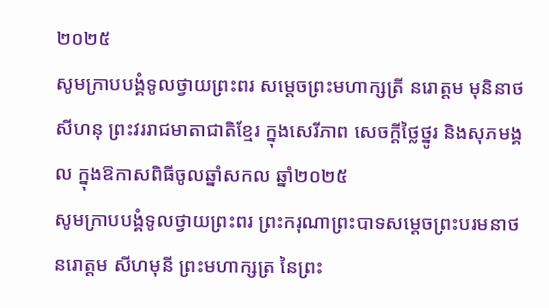២០២៥
សូមក្រាបបង្គំទូលថ្វាយព្រះពរ សម្ដេចព្រះមហាក្សត្រី នរោត្តម មុនិនាថ សីហនុ ព្រះវររាជមាតាជាតិខ្មែរ ក្នុងសេរីភាព សេចក្ដីថ្លៃថ្នូរ និងសុភមង្គល ក្នុងឱកាសពិធីចូលឆ្នាំសកល ឆ្នាំ២០២៥
សូមក្រាបបង្គំទូលថ្វាយព្រះពរ ព្រះករុណាព្រះបាទសម្តេចព្រះបរមនាថ នរោត្តម សីហមុនី ព្រះមហាក្សត្រ នៃព្រះ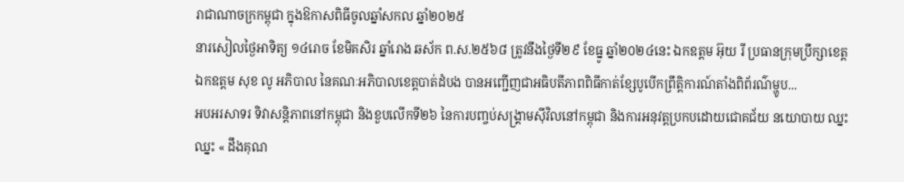រាជាណាចក្រកម្ពុជា ក្នុងឱកាសពិធីចូលឆ្នាំសកល ឆ្នាំ២០២៥
នារសៀលថ្ងៃអាទិត្យ ១៤រោច ខែមិគសិរ ឆ្នាំរោង ឆស័ក ព.ស.២៥៦៨ ត្រូវនឹងថ្ងៃទី២៩ ខែធ្នូ ឆ្នាំ២០២៤នេះ ឯកឧត្តម អ៊ុយ រី ប្រធានក្រុមប្រឹក្សាខេត្ត ឯកឧត្តម សុខ លូ អភិបាល នៃគណៈអភិបាលខេត្តបាត់ដំបង បានអញ្ជើញជាអធិបតីភាពពិធីកាត់ខ្សែបូបើកព្រឹត្តិការណ៍តាំងពិព័រណ៌ម្ហូប...
អបអរសាទរ ទិវាសន្តិភាពនៅកម្ពុជា និងខួបលើកទី២៦ នៃការបញ្ចប់សង្គ្រាមស៊ីវិលនៅកម្ពុជា និងការអនុវត្តប្រកបដោយជោគជ័យ នយោបាយ ឈ្នះ ឈ្នះ « ដឹងគុណ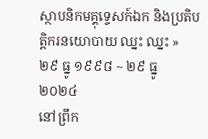ស្ថាបនិកមគ្គុទ្ទេសក៍ឯក និងប្រតិបត្តិករនយោបាយ ឈ្នះ ឈ្នះ » ២៩ ធ្នូ ១៩៩៨ ~ ២៩ ធ្នូ ២០២៤
នៅព្រឹក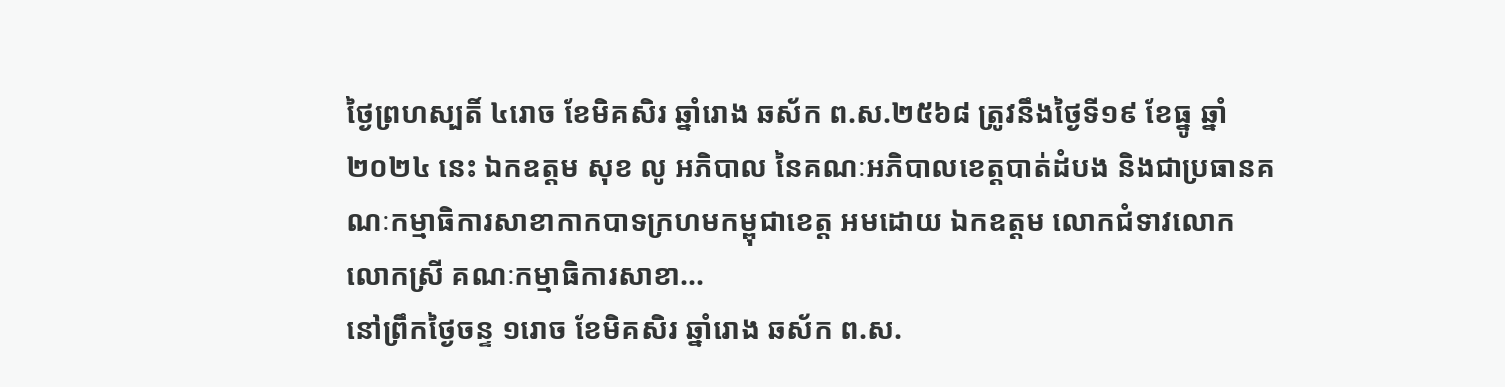ថ្ងៃព្រហស្បតិ៍ ៤រោច ខែមិគសិរ ឆ្នាំរោង ឆស័ក ព.ស.២៥៦៨ ត្រូវនឹងថ្ងៃទី១៩ ខែធ្នូ ឆ្នាំ២០២៤ នេះ ឯកឧត្តម សុខ លូ អភិបាល នៃគណៈអភិបាលខេត្តបាត់ដំបង និងជាប្រធានគណៈកម្មាធិការសាខាកាកបាទក្រហមកម្ពុជាខេត្ត អមដោយ ឯកឧត្តម លោកជំទាវលោក លោកស្រី គណៈកម្មាធិការសាខា...
នៅព្រឹកថ្ងៃចន្ទ ១រោច ខែមិគសិរ ឆ្នាំរោង ឆស័ក ព.ស.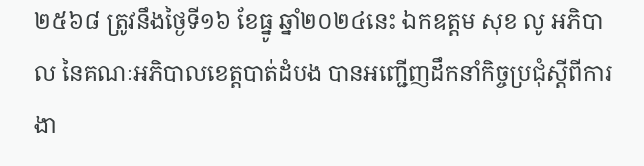២៥៦៨ ត្រូវនឹងថ្ងៃទី១៦ ខែធ្នូ ឆ្នាំ២០២៤នេះ ឯកឧត្តម សុខ លូ អភិបាល នៃគណៈអភិបាលខេត្តបាត់ដំបង បានអញ្ជើញដឹកនាំកិច្ចប្រជុំស្តីពីការងា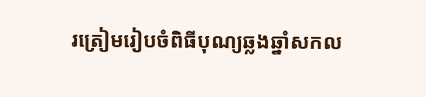រត្រៀមរៀបចំពិធីបុណ្យឆ្លងឆ្នាំសកល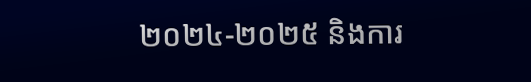២០២៤-២០២៥ និងការ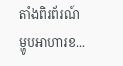តាំងពិរព័រណ៍ម្ហូបអាហារខ...